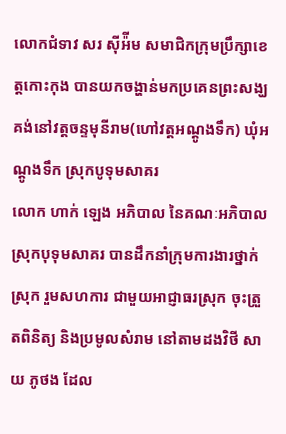លោកជំទាវ សរ ស៊ីអ៉ីម សមាជិកក្រុមប្រឹក្សាខេត្តកោះកុង បានយកចង្ហាន់មកប្រគេនព្រះសង្ឃ គង់នៅវត្តចន្ទមុនីរាម(ហៅវត្តអណ្តូងទឹក) ឃុំអណ្តូងទឹក ស្រុកបូទុមសាគរ
លោក ហាក់ ឡេង អភិបាល នៃគណៈអភិបាលស្រុកបុទុមសាគរ បានដឹកនាំក្រុមការងារថ្នាក់ស្រុក រួមសហការ ជាមួយអាជ្ញាធរស្រុក ចុះត្រួតពិនិត្យ និងប្រមូលសំរាម នៅតាមដងវិថី សាយ ភូថង ដែល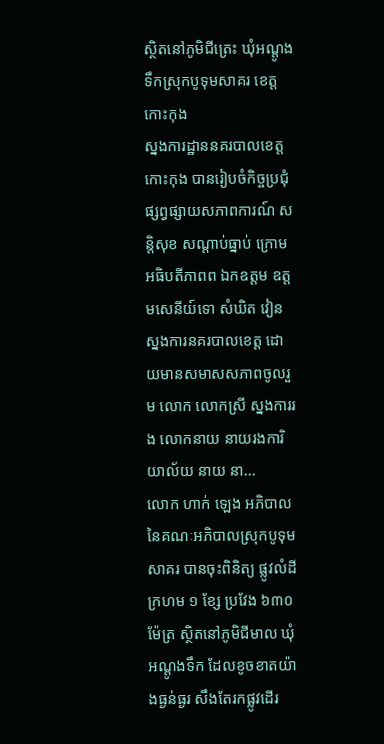ស្ថិតនៅភូមិជីត្រេះ ឃុំអណ្តូងទឹកស្រុកបូទុមសាគរ ខេត្តកោះកុង
ស្នងការដ្ឋាននគរបាលខេត្តកោះកុង បានរៀបចំកិច្ចប្រជុំ ផ្សព្វផ្សាយសភាពការណ៍ សន្តិសុខ សណ្តាប់ធ្នាប់ ក្រោមអធិបតីភាពព ឯកឧត្តម ឧត្តមសេនីយ៍ទោ សំឃិត វៀន ស្នងការនគរបាលខេត្ត ដោយមានសមាសសភាពចូលរួម លោក លោកស្រី ស្នងការរង លោកនាយ នាយរងការិយាល័យ នាយ នា...
លោក ហាក់ ឡេង អភិបាល នៃគណៈអភិបាលស្រុកបូទុមសាគរ បានចុះពិនិត្យ ផ្លូវលំដីក្រហម ១ ខែ្ស ប្រវែង ៦៣០ ម៉ែត្រ ស្ថិតនៅភូមិជីមាល ឃុំអណ្តូងទឹក ដែលខូចខាតយ៉ាងធ្ងន់ធ្ងរ សឹងតែរកផ្លូវដើរ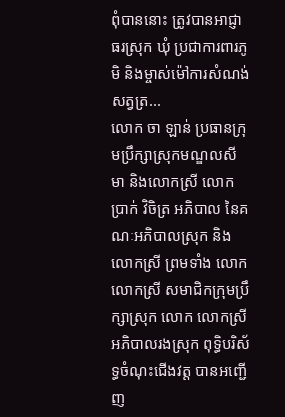ពុំបាននោះ ត្រូវបានអាជ្ញាធរស្រុក ឃុំ ប្រជាការពារភូមិ និងម្ចាស់ម៉ៅការសំណង់សត្វត្រ...
លោក ចា ឡាន់ ប្រធានក្រុមប្រឹក្សាស្រុកមណ្ឌលសីមា និងលោកស្រី លោក ប្រាក់ វិចិត្រ អភិបាល នៃគណៈអភិបាលស្រុក និងលោកស្រី ព្រមទាំង លោក លោកស្រី សមាជិកក្រុមប្រឹក្សាស្រុក លោក លោកស្រី អភិបាលរងស្រុក ពុទ្ធិបរិស័ទ្ធចំណុះជើងវត្ត បានអញ្ជើញ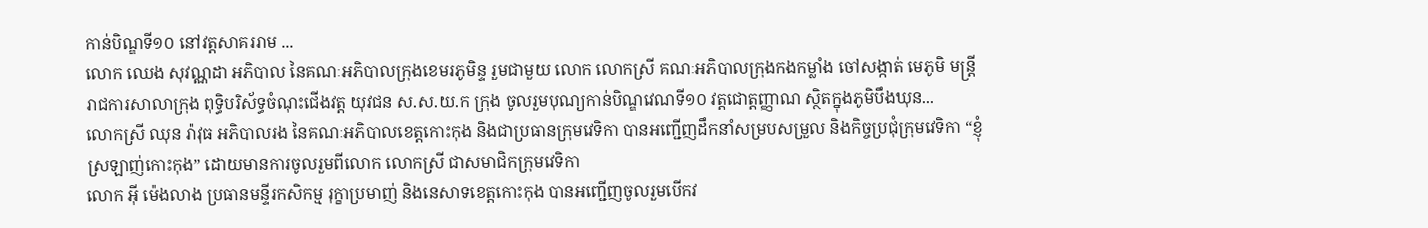កាន់បិណ្ឌទី១០ នៅវត្តសាគររាម ...
លោក ឈេង សុវណ្ណដា អភិបាល នៃគណៈអភិបាលក្រុងខេមរភូមិន្ទ រួមជាមួយ លោក លោកស្រី គណៈអភិបាលក្រុងកងកម្លាំង ចៅសង្កាត់ មេភូមិ មន្រ្តីរាជការសាលាក្រុង ពុទ្ធិបរិស័ទ្ធចំណុះជើងវត្ត យុវជន ស.ស.យ.ក ក្រុង ចូលរួមបុណ្យកាន់បិណ្ឌវេណទី១០ វត្តជោត្តញ្ញាណ ស្ថិតក្នុងភូមិបឹងឃុន...
លោកស្រី ឈុន រ៉ាវុធ អភិបាលរង នៃគណៈអភិបាលខេត្តកោះកុង និងជាប្រធានក្រុមវេទិកា បានអញ្ជើញដឹកនាំសម្របសម្រួល និងកិច្ចប្រជុំក្រុមវេទិកា “ខ្ញុំស្រឡាញ់កោះកុង” ដោយមានការចូលរួមពីលោក លោកស្រី ជាសមាជិកក្រុមវេទិកា
លោក អុី ម៉េងលាង ប្រធានមន្ទីរកសិកម្ម រុក្ខាប្រមាញ់ និងនេសាទខេត្តកោះកុង បានអញ្ជើញចូលរួមបើកវ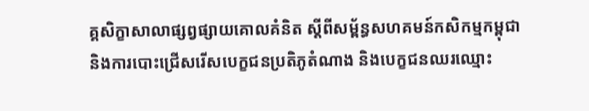គ្គសិក្ខាសាលាផ្សព្វផ្សាយគោលគំនិត ស្តីពីសម្ព័ន្ធសហគមន៍កសិកម្មកម្ពុជា និងការបោះជ្រើសរើសបេក្ខជនប្រតិភូតំណាង និងបេក្ខជនឈរឈ្មោះ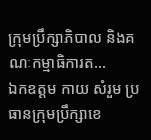ក្រុមប្រឹក្សាភិបាល និងគណៈកម្មាធិការត...
ឯកឧត្ដម កាយ សំរួម ប្រធានក្រុមប្រឹក្សាខេ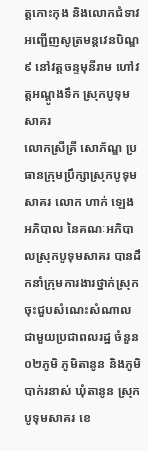ត្តកោះកុង និងលោកជំទាវ អញ្ជើញសូត្រមន្តវេនបិណ្ឌ៩ នៅវត្តចន្ទមុនីរាម ហៅវត្តអណ្តូងទឹក ស្រុកបូទុមសាគរ
លោកស្រីគ្រី សោភ័ណ្ឌ ប្រធានក្រុមប្រឹក្សាស្រុកបូទុមសាគរ លោក ហាក់ ឡេង អភិបាល នៃគណៈអភិបាលស្រុកបូទុមសាគរ បានដឹកនាំក្រុមការងារថ្នាក់ស្រុក ចុះជួបសំណេះសំណាល ជាមួយប្រជាពលរដ្ឋ ចំនួន០២ភូមិ ភូមិតានូន និងភូមិបាក់រនាស់ ឃុំតានូន ស្រុកបូទុមសាគរ ខេ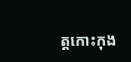ត្តកោះកុង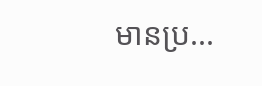មានប្រ...